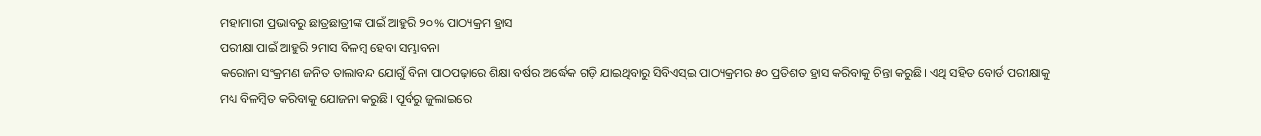ମହାମାରୀ ପ୍ରଭାବରୁ ଛାତ୍ରଛାତ୍ରୀଙ୍କ ପାଇଁ ଆହୁରି ୨୦% ପାଠ୍ୟକ୍ରମ ହ୍ରାସ
ପରୀକ୍ଷା ପାଇଁ ଆହୁରି ୨ମାସ ବିଳମ୍ବ ହେବା ସମ୍ଭାବନା
କରୋନା ସଂକ୍ରମଣ ଜନିତ ତାଲାବନ୍ଦ ଯୋଗୁଁ ବିନା ପାଠପଢ଼ାରେ ଶିକ୍ଷା ବର୍ଷର ଅର୍ଦ୍ଧେକ ଗଡ଼ି ଯାଇଥିବାରୁ ସିବିଏସ୍ଇ ପାଠ୍ୟକ୍ରମର ୫୦ ପ୍ରତିଶତ ହ୍ରାସ କରିବାକୁ ଚିନ୍ତା କରୁଛି। ଏଥି ସହିତ ବୋର୍ଡ ପରୀକ୍ଷାକୁ ମଧ୍ୟ ବିଳମ୍ବିତ କରିବାକୁ ଯୋଜନା କରୁଛି। ପୂର୍ବରୁ ଜୁଲାଇରେ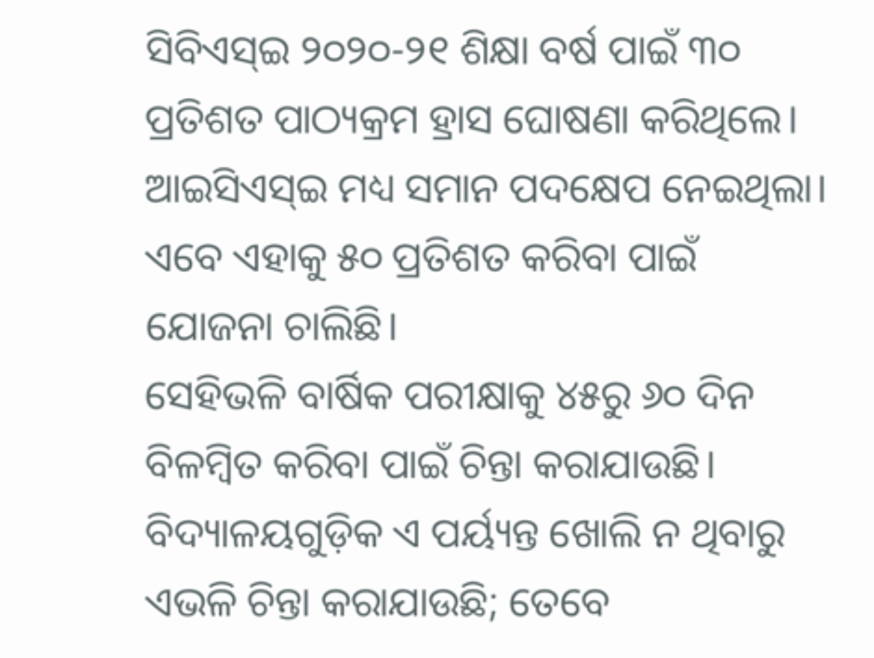ସିବିଏସ୍ଇ ୨୦୨୦-୨୧ ଶିକ୍ଷା ବର୍ଷ ପାଇଁ ୩୦ ପ୍ରତିଶତ ପାଠ୍ୟକ୍ରମ ହ୍ରାସ ଘୋଷଣା କରିଥିଲେ। ଆଇସିଏସ୍ଇ ମଧ୍ୟ ସମାନ ପଦକ୍ଷେପ ନେଇଥିଲା। ଏବେ ଏହାକୁ ୫୦ ପ୍ରତିଶତ କରିବା ପାଇଁ ଯୋଜନା ଚାଲିଛି।
ସେହିଭଳି ବାର୍ଷିକ ପରୀକ୍ଷାକୁ ୪୫ରୁ ୬୦ ଦିନ ବିଳମ୍ବିତ କରିବା ପାଇଁ ଚିନ୍ତା କରାଯାଉଛି। ବିଦ୍ୟାଳୟଗୁଡ଼ିକ ଏ ପର୍ୟ୍ୟନ୍ତ ଖୋଲି ନ ଥିବାରୁ ଏଭଳି ଚିନ୍ତା କରାଯାଉଛି; ତେବେ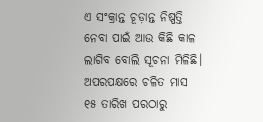ଏ ସଂକ୍ରାନ୍ତ ଚୂଡ଼ାନ୍ତ ନିଷ୍ପତ୍ତି ନେବା ପାଇଁ ଆଉ କିଛି କାଳ ଲାଗିବ ବୋଲି ସୂଚନା ମିଳିଛି। ଅପରପକ୍ଷରେ ଚଳିତ ମାସ ୧୫ ତାରିଖ ପରଠାରୁ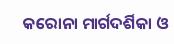କରୋନା ମାର୍ଗଦର୍ଶିକା ଓ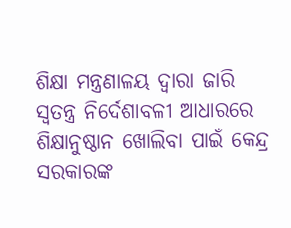ଶିକ୍ଷା ମନ୍ତ୍ରଣାଳୟ ଦ୍ବାରା ଜାରି ସ୍ବତନ୍ତ୍ର ନିର୍ଦେଶାବଳୀ ଆଧାରରେ ଶିକ୍ଷାନୁଷ୍ଠାନ ଖୋଲିବା ପାଇଁ କେନ୍ଦ୍ର ସରକାରଙ୍କ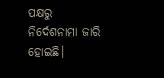ପକ୍ଷରୁ ନିର୍ଦେଶନାମା ଜାରି ହୋଇଛି।